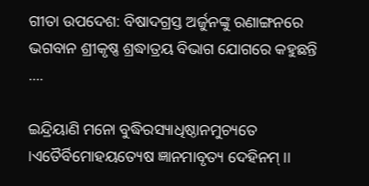ଗୀତା ଉପଦେଶ: ବିଷାଦଗ୍ରସ୍ତ ଅର୍ଜୁନଙ୍କୁ ରଣାଙ୍ଗନରେ ଭଗବାନ ଶ୍ରୀକୃଷ୍ଣ ଶ୍ରଦ୍ଧାତ୍ରୟ ବିଭାଗ ଯୋଗରେ କହୁଛନ୍ତି ….

ଇନ୍ଦ୍ରିୟାଣି ମନୋ ବୁଦ୍ଧିରସ୍ୟାଧିଷ୍ଠାନମୁଚ୍ୟତେ ।ଏତୈର୍ବିମୋହୟତ୍ୟେଷ ଜ୍ଞାନମାବୃତ୍ୟ ଦେହିନମ୍ ।।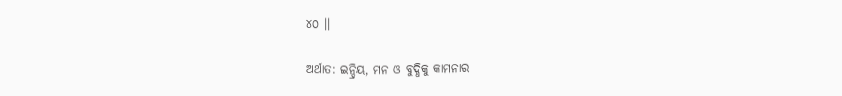୪୦ ।।

ଅର୍ଥାତ: ଇନ୍ଦ୍ରିୟ, ମନ ଓ ବୁଦ୍ଧିକୁ କାମନାର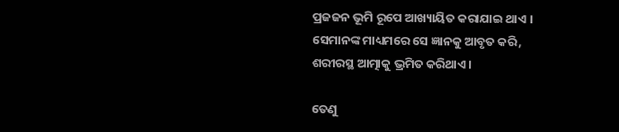ପ୍ରଜଜନ ଭୂମି ରୂପେ ଆଖ୍ୟାୟିତ କରାଯାଇ ଥାଏ । ସେମାନଙ୍କ ମାଧ୍ୟମରେ ସେ ଜ୍ଞାନକୁ ଆବୃତ କରି, ଶରୀରସ୍ଥ ଆତ୍ମାକୁ ଭ୍ରମିତ କରିଥାଏ ।

ତେଣୁ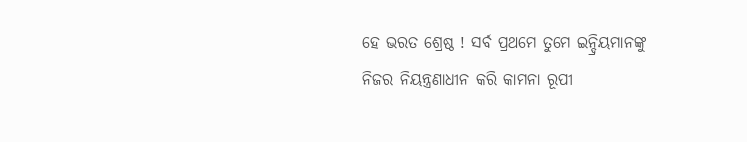ହେ ଭରତ ଶ୍ରେଷ୍ଠ ! ସର୍ବ ପ୍ରଥମେ ତୁମେ ଇନ୍ଦ୍ରିୟମାନଙ୍କୁ ନିଜର ନିୟନ୍ତ୍ରଣାଧୀନ କରି କାମନା ରୂପୀ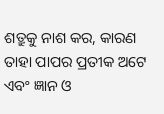ଶତ୍ରୁକୁ ନାଶ କର, କାରଣ ତାହା ପାପର ପ୍ରତୀକ ଅଟେ ଏବଂ ଜ୍ଞାନ ଓ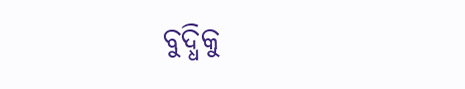ବୁଦ୍ଧିକୁ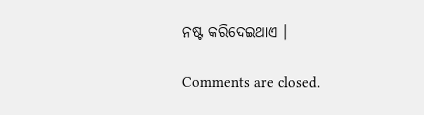ନଷ୍ଟ କରିଦେଇଥାଏ ।

Comments are closed.